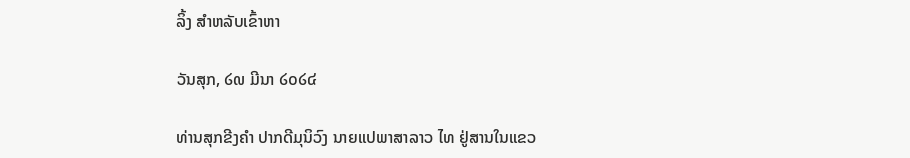ລິ້ງ ສຳຫລັບເຂົ້າຫາ

ວັນສຸກ, ໒໙ ມີນາ ໒໐໒໔

ທ່ານສຸກຂີງຄຳ ປາກດີມຸນິວົງ ນາຍແປພາສາລາວ ໄທ ຢູ່ສານໃນແຂວ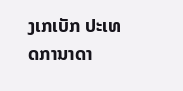ງເກເບັກ ປະເທດການາດາ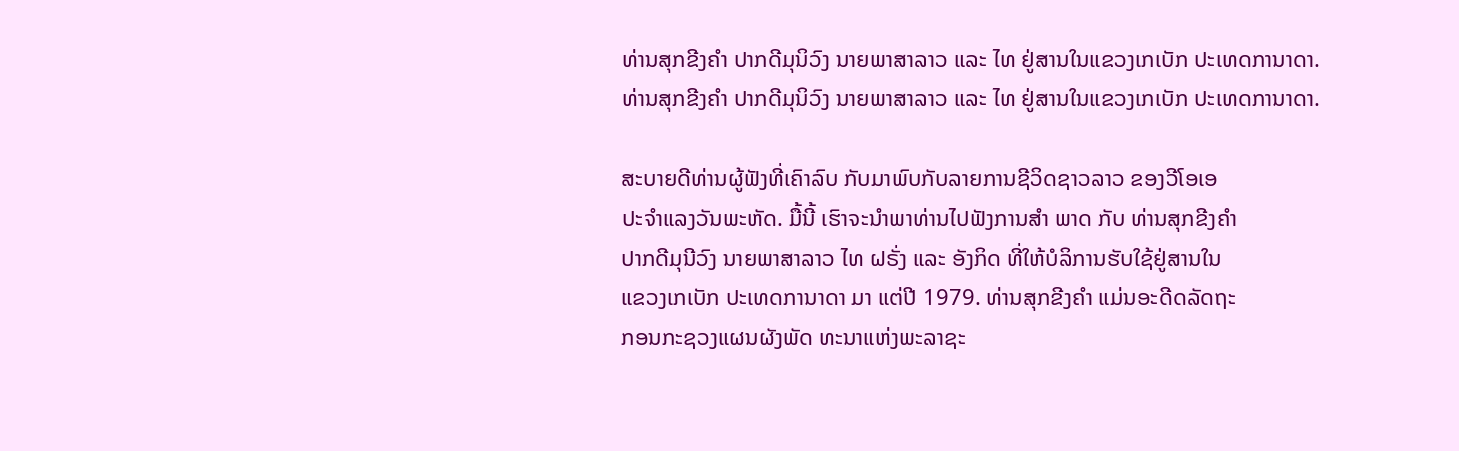ທ່ານສຸກຂີງຄໍາ ປາກດີມຸນິວົງ ນາຍພາສາລາວ ແລະ ໄທ ຢູ່ສານໃນແຂວງເກເບັກ ປະເທດການາດາ.
ທ່ານສຸກຂີງຄໍາ ປາກດີມຸນິວົງ ນາຍພາສາລາວ ແລະ ໄທ ຢູ່ສານໃນແຂວງເກເບັກ ປະເທດການາດາ.

ສະບາຍດີທ່ານຜູ້ຟັງທີ່ເຄົາລົບ ກັບມາພົບກັບລາຍການຊີວິດຊາວລາວ ຂອງວີໂອເອ
ປະຈຳແລງວັນພະຫັດ. ມື້ນີ້ ເຮົາຈະນຳພາທ່ານໄປຟັງການສຳ ພາດ ກັບ ທ່ານສຸກຂີງຄຳ
ປາກດີມຸນີວົງ ນາຍພາສາລາວ ໄທ ຝຣັ່ງ ແລະ ອັງກິດ ທີ່ໃຫ້ບໍລິການຮັບໃຊ້ຢູ່ສານໃນ
ແຂວງເກເບັກ ປະເທດການາດາ ມາ ແຕ່ປີ 1979. ທ່ານສຸກຂີງຄຳ ແມ່ນອະດີດລັດຖະ
ກອນກະຊວງແຜນຜັງພັດ ທະນາແຫ່ງພະລາຊະ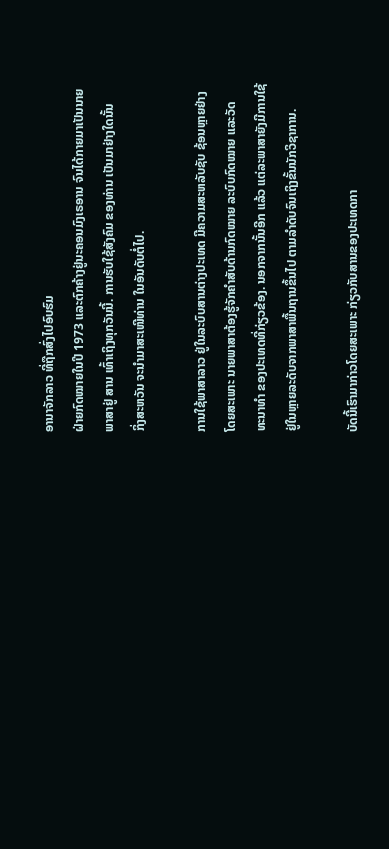ອານາຈັກລາວ ທີ່ຖືກສົ່ງໄປອົບຮົມ
ຝ່າຍກົດໝາຍໃນປີ 1973 ແລະຕົກຄ້າງຢູ່ນະຄອນມົງເຣອານ ຈົນໄດ້ກາຍມາເປັນນາຍ
ພາສາຢູ່ ສານ ເທົ້າເຖິງທຸກວັນນີ້. ການຮັບໃຊ້ສັງຄົມ ຂອງທ່ານ ເປັນມາຢ່າງໃດນັ້ນ
ກິ່ງສະຫວັນ ຈະນຳມາສະເໜີທ່ານ ໃນອັນດັບຕໍ່ໄປ.

ການໃຊ້ພາສາລາວ ຢູ່ໃນລະບົບສານຕ່າງປະເທດ ມີຄວາມສະຫລັບຊັບ ຊ້ອນຫຼາຍຢ່າງ
ໂດຍສະເພາະ ນາຍພາສາຕ້ອງຮູ້ຈັກຄຳສັບດ້ານກົດໝາຍ ລະບົບກົດໝາຍ ແລະວັດ
ທະນາທຳ ຂອງປະເທດທີ່ກ່ຽວຂ້ອງ. ນອກຈາກນັ້ນອີກ ແລ້ວ ແຕ່ລະພາສາຍັງມີການໃຊ້
ຢູ່ໃນຫຼາຍລະດັບຈາກພາສາພື້ນຖານຂຶ້ນໄປ ຕາມລຳດັບຈົນເຖິງຂັ້ນນັກວິຊາການ.

ບັດນີ້ເຮົາມາກ່າວໂດຍສະເພາະ ກ່ຽວກັບສານຂອງປະເທດກາ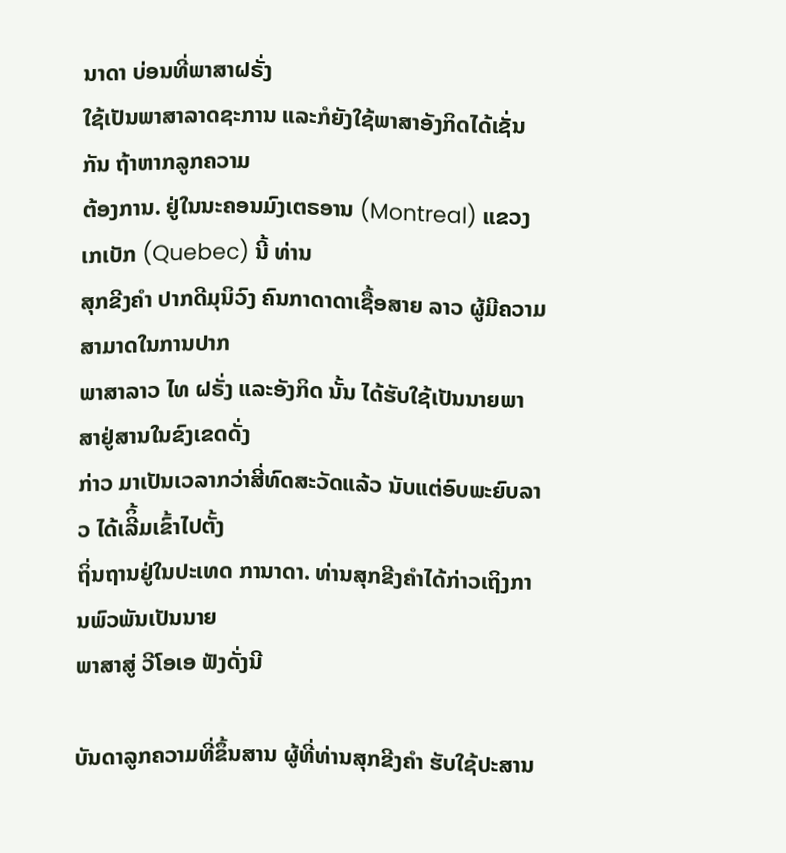ນາດາ ບ່ອນທີ່ພາສາຝຣັ່ງ
ໃຊ້ເປັນພາສາລາດຊະການ ແລະກໍຍັງໃຊ້ພາສາອັງກິດໄດ້ເຊັ່ນກັນ ຖ້າຫາກລູກຄວາມ
ຕ້ອງການ. ຢູ່ໃນນະຄອນມົງເຕຣອານ (Montreal) ແຂວງ ເກເບັກ (Quebec) ນີ້ ທ່ານ
ສຸກຂີງຄຳ ປາກດີມຸນິວົງ ຄົນກາດາດາເຊື້ອສາຍ ລາວ ຜູ້ມີຄວາມສາມາດໃນການປາກ
ພາສາລາວ ໄທ ຝຣັ່ງ ແລະອັງກິດ ນັ້ນ ໄດ້ຮັບໃຊ້ເປັນນາຍພາສາຢູ່ສານໃນຂົງເຂດດັ່ງ
ກ່າວ ມາເປັນເວລາກວ່າສີ່ທົດສະວັດແລ້ວ ນັບແຕ່ອົບພະຍົບລາວ ໄດ້ເລີິ້ມເຂົ້າໄປຕັ້ງ
ຖິ່ນຖານຢູ່ໃນປະເທດ ການາດາ. ທ່ານສຸກຂີງຄຳໄດ້ກ່າວເຖິງການພົວພັນເປັນນາຍ
ພາສາສູ່ ວີໂອເອ ຟັງດັ່ງນີ

ບັນດາລູກຄວາມທີ່ຂຶ້ນສານ ຜູ້ທີ່ທ່ານສຸກຂີງຄຳ ຮັບໃຊ້ປະສານ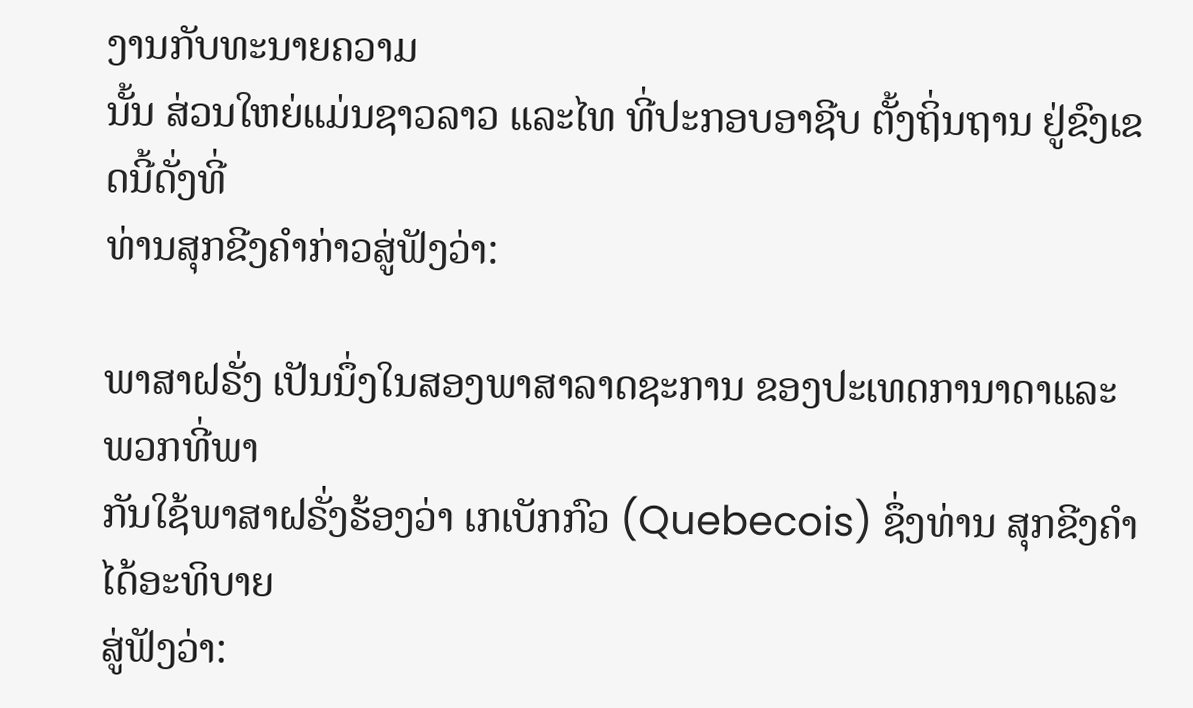ງານກັບທະນາຍຄວາມ
ນັ້ນ ສ່ວນໃຫຍ່ແມ່ນຊາວລາວ ແລະໄທ ທີ່ປະກອບອາຊີບ ຕັ້ງຖິ່ນຖານ ຢູ່ຂົງເຂດນີ້ດັ່ງທີ່
ທ່ານສຸກຂີງຄຳກ່າວສູ່ຟັງວ່າ:

ພາສາຝຣັ່ງ ເປັນນຶ່ງໃນສອງພາສາລາດຊະການ ຂອງປະເທດການາດາແລະພວກທີ່ພາ
ກັນໃຊ້ພາສາຝຣັ່ງຮ້ອງວ່າ ເກເບັກກົວ (Quebecois) ຊຶ່ງທ່ານ ສຸກຂີງຄຳ ໄດ້ອະທິບາຍ
ສູ່ຟັງວ່າ: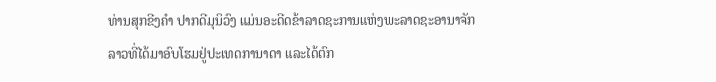ທ່ານສຸກຂີງຄຳ ປາກດີມຸນິວົງ ແມ່ນອະດີດຂ້າລາດຊະການແຫ່ງພະລາດຊະອານາຈັກ
ລາວທີ່ໄດ້ມາອົບໂຮມຢູ່ປະເທດການາດາ ແລະໄດ້ຕົກ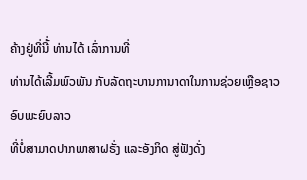ຄ້າງຢູ່ທີ່ນີ້່ ທ່ານໄດ້ ເລົ່າການທີ່
ທ່ານໄດ້ເລີ້ມພົວພັນ ກັບລັດຖະບານການາດາໃນການຊ່ວຍເຫຼືອຊາວ ອົບພະຍົບລາວ
ທີ່ບໍ່ສາມາດປາກພາສາຝຣັ່ງ ແລະອັງກິດ ສູ່ຟັງດັ່ງ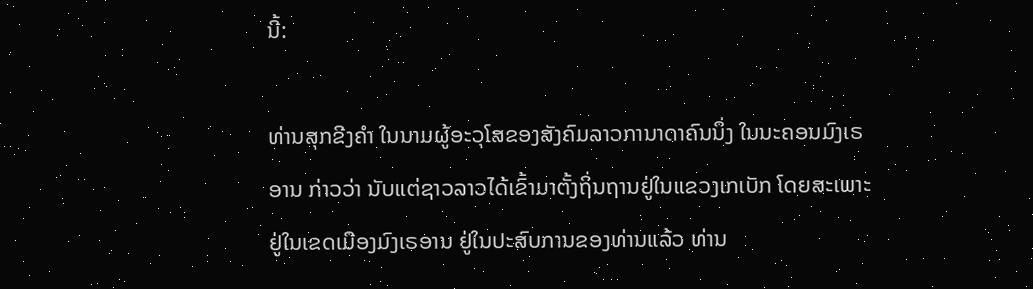ນີ້:

ທ່ານສຸກຂີງຄຳ ໃນນາມຜູ້ອະວຸໂສຂອງສັງຄົມລາວການາດາຄົນນຶ່ງ ໃນນະຄອນມົງເຣ
ອານ ກ່າວວ່າ ນັບແຕ່ຊາວລາວໄດ້ເຂົ້າມາຕັ້ງຖິ່ນຖານຢູ່ໃນແຂວງເກເບັກ ໂດຍສະເພາະ
ຢູ່ໃນເຂດເມືອງມົງເຣອານ ຢູ່ໃນປະສົບການຂອງທ່ານແລ້ວ ທ່ານ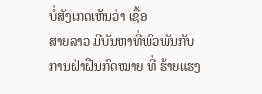ບໍ່ສັງເກດເຫັນວ່າ ເຊື້ອ
ສາຍລາວ ມີບັນຫາທີ່ພົວພັນກັບການຝ່າຝືນກົດໝາຍ ທີ່ ຮ້າຍແຮງ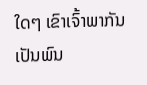ໃດໆ ເຂົາເຈົ້າພາກັນ
ເປັນພົນ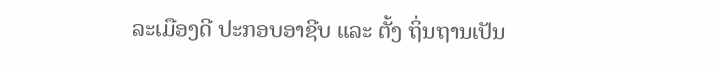ລະເມືອງດີ ປະກອບອາຊີບ ແລະ ຕັ້ງ ຖິ່ນຖານເປັນ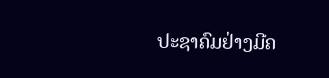ປະຊາຄົມຢ່າງມີຄ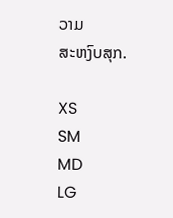ວາມ
ສະຫງົບສຸກ.

XS
SM
MD
LG